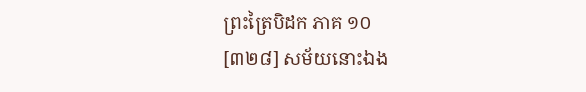ព្រះត្រៃបិដក ភាគ ១០
[៣២៨] សម័យនោះឯង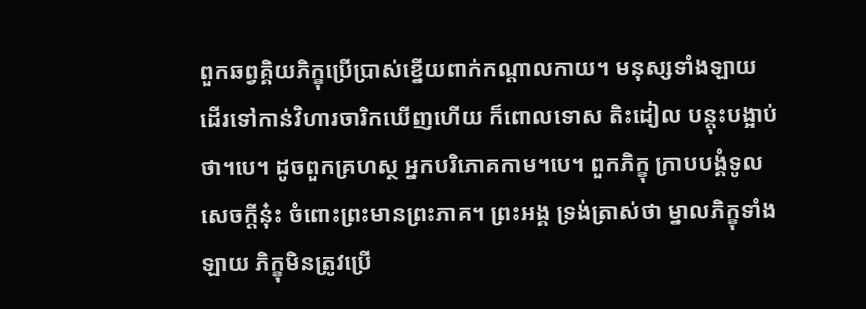ពួកឆព្វគ្គិយភិក្ខុប្រើប្រាស់ខ្នើយពាក់កណ្តាលកាយ។ មនុស្សទាំងឡាយ ដើរទៅកាន់វិហារចារិកឃើញហើយ ក៏ពោលទោស តិះដៀល បន្តុះបង្អាប់ថា។បេ។ ដូចពួកគ្រហស្ថ អ្នកបរិភោគកាម។បេ។ ពួកភិក្ខុ ក្រាបបង្គំទូលសេចក្តីនុ៎ះ ចំពោះព្រះមានព្រះភាគ។ ព្រះអង្គ ទ្រង់ត្រាស់ថា ម្នាលភិក្ខុទាំងឡាយ ភិក្ខុមិនត្រូវប្រើ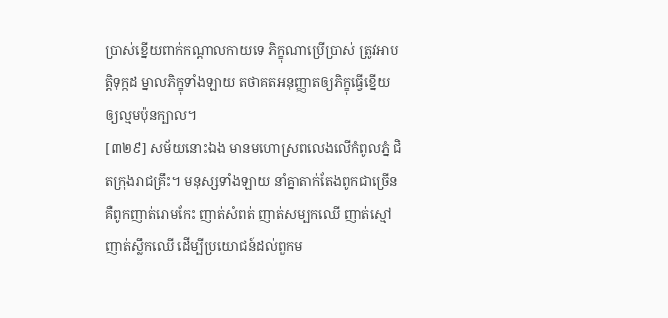ប្រាស់ខ្នើយពាក់កណ្តាលកាយទេ ភិក្ខុណាប្រើប្រាស់ ត្រូវអាបត្តិទុក្កដ ម្នាលភិក្ខុទាំងឡាយ តថាគតអនុញ្ញាតឲ្យភិក្ខុធ្វើខ្នើយ ឲ្យល្មមប៉ុនក្បាល។
[៣២៩] សម័យនោះឯង មានមហោស្រពលេងលើកំពូលភ្នំ ជិតក្រុងរាជគ្រឹះ។ មនុស្សទាំងឡាយ នាំគ្នាតាក់តែងពូកជាច្រើន គឺពូកញាត់រោមកែះ ញាត់សំពត់ ញាត់សម្បកឈើ ញាត់ស្មៅ ញាត់ស្លឹកឈើ ដើម្បីប្រយោជន៍ដល់ពួកម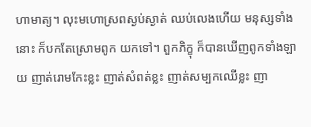ហាមាត្យ។ លុះមហោស្រពស្ងប់ស្ងាត់ ឈប់លេងហើយ មនុស្សទាំងនោះ ក៏បកតែស្រោមពូក យកទៅ។ ពួកភិក្ខុ ក៏បានឃើញពូកទាំងឡាយ ញាត់រោមកែះខ្លះ ញាត់សំពត់ខ្លះ ញាត់សម្បកឈើខ្លះ ញា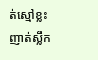ត់ស្មៅខ្លះ ញាត់ស្លឹក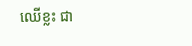ឈើខ្លះ ជា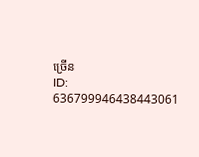ច្រើន
ID: 636799946438443061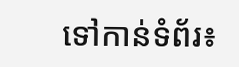ទៅកាន់ទំព័រ៖